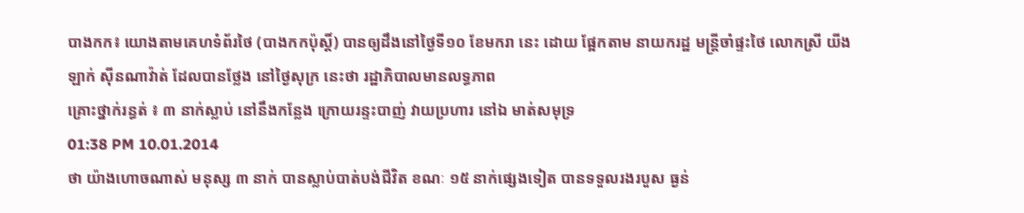បាងកក៖ យោងតាមគេហទំព័រថៃ (បាងកកប៉ុស្ដិ៍) បានឲ្យដឹងនៅថ្ងៃទី១០ ខែមករា នេះ ដោយ ផ្អែកតាម នាយករដ្ឋ មន្រ្តីចាំផ្ទះថៃ លោកស្រី យីងឡាក់ ស៊ីនណាវ៉ាត់ ដែលបានថ្លែង នៅថ្ងៃសុក្រ នេះថា រដ្ឋាភិបាលមានលទ្ធភាព
គ្រោះថ្នាក់រន្ធត់ ៖ ៣ នាក់ស្លាប់ នៅនឹងកន្លែង ក្រោយរន្ទះបាញ់ វាយប្រហារ នៅឯ មាត់សមុទ្រ
01:38 PM 10.01.2014
ថា យ៉ាងហោចណាស់ មនុស្ស ៣ នាក់ បានស្លាប់បាត់បង់ជីវិត ខណៈ ១៥ នាក់ផ្សេងទៀត បានទទួលរងរបួស ធ្ងន់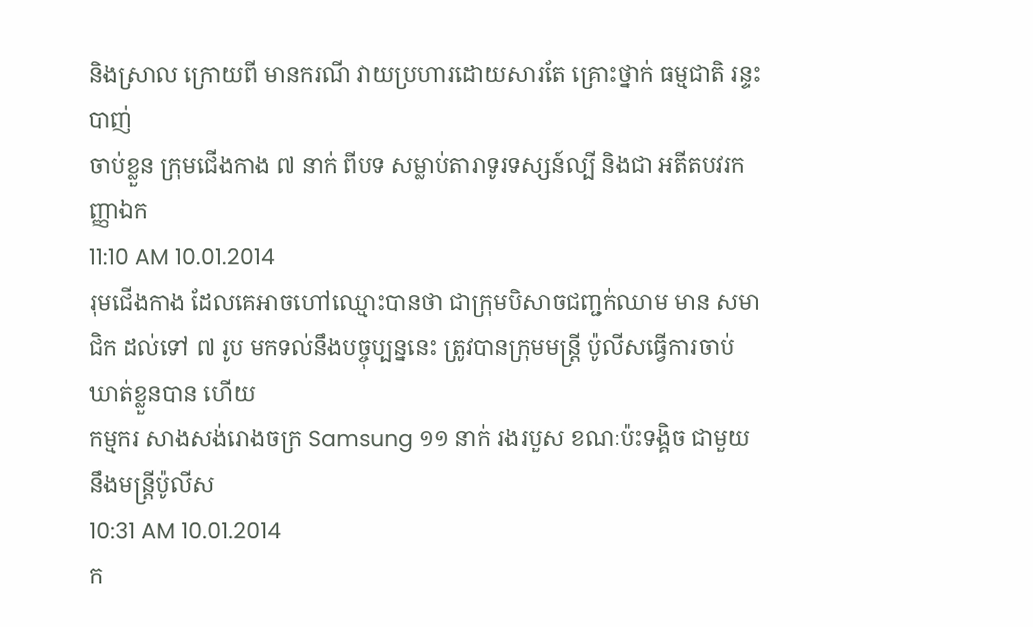និងស្រាល ក្រោយពី មានករណី វាយប្រហារដោយសារតែ គ្រោះថ្នាក់ ធម្មជាតិ រន្ទះបាញ់
ចាប់ខ្លួន ក្រុមជើងកាង ៧ នាក់ ពីបទ សម្លាប់តារាទូរទស្សន៍ល្បី និងជា អតីតបវរកញ្ញាឯក
11:10 AM 10.01.2014
រុមជើងកាង ដែលគេអាចហៅឈ្មោះបានថា ជាក្រុមបិសាចជញ្ជក់ឈាម មាន សមាជិក ដល់ទៅ ៧ រូប មកទល់នឹងបច្ចុប្បន្ននេះ ត្រូវបានក្រុមមន្រ្តី ប៉ូលីសធ្វើការចាប់ឃាត់ខ្លួនបាន ហើយ
កម្មករ សាងសង់រោងចក្រ Samsung ១១ នាក់ រងរបួស ខណៈប៉ះទង្គិច ជាមួយនឹងមន្រ្តីប៉ូលីស
10:31 AM 10.01.2014
ក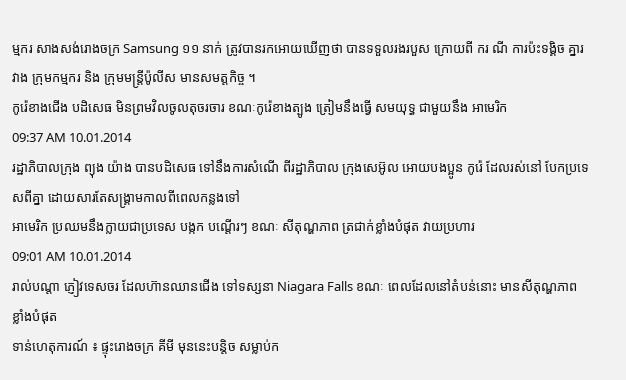ម្មករ សាងសង់រោងចក្រ Samsung ១១ នាក់ ត្រូវបានរកអោយឃើញថា បានទទួលរងរបួស ក្រោយពី ករ ណី ការប៉ះទង្គិច គ្នារវាង ក្រុមកម្មករ និង ក្រុមមន្រ្តីប៉ូលីស មានសមត្តកិច្ច ។
កូរ៉េខាងជើង បដិសេធ មិនព្រមវិលចូលតុចរចារ ខណៈកូរ៉េខាងត្បូង ត្រៀមនឹងធ្វើ សមយុទ្ធ ជាមួយនឹង អាមេរិក
09:37 AM 10.01.2014
រដ្ឋាភិបាលក្រុង ព្យុង យ៉ាង បានបដិសេធ ទៅនឹងការសំណើ ពីរដ្ឋាភិបាល ក្រុងសេអ៊ូល អោយបងប្អូន កូរ៉េ ដែលរស់នៅ បែកប្រទេសពីគ្នា ដោយសារតែសង្គ្រាមកាលពីពេលកន្លងទៅ
អាមេរិក ប្រឈមនឹងក្លាយជាប្រទេស បង្កក បណ្តើរៗ ខណៈ សីតុណ្ហភាព ត្រជាក់ខ្លាំងបំផុត វាយប្រហារ
09:01 AM 10.01.2014
រាល់បណ្តា ភ្ញៀវទេសចរ ដែលហ៊ានឈានជើង ទៅទស្សនា Niagara Falls ខណៈ ពេលដែលនៅតំបន់នោះ មានសីតុណ្ហភាពខ្លាំងបំផុត
ទាន់ហេតុការណ៍ ៖ ផ្ទុះរោងចក្រ គីមី មុននេះបន្តិច សម្លាប់ក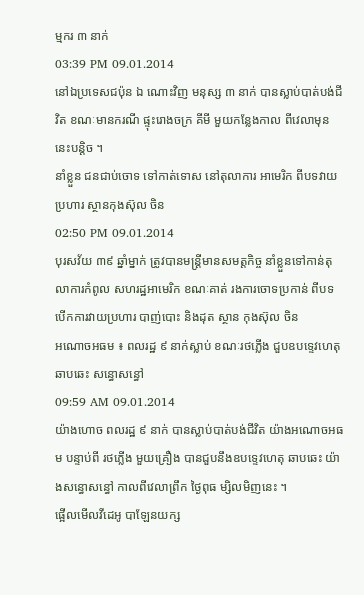ម្មករ ៣ នាក់
03:39 PM 09.01.2014
នៅឯប្រទេសជប៉ុន ឯ ណោះវិញ មនុស្ស ៣ នាក់ បានស្លាប់បាត់បង់ជីវិត ខណៈមានករណី ផ្ទុះរោងចក្រ គីមី មួយកន្លែងកាល ពីវេលាមុននេះបន្តិច ។
នាំខ្លួន ជនជាប់ចោទ ទៅកាត់ទោស នៅតុលាការ អាមេរិក ពីបទវាយប្រហារ ស្ថានកុងស៊ុល ចិន
02:50 PM 09.01.2014
បុរសវ័យ ៣៩ ឆ្នាំម្នាក់ ត្រូវបានមន្រ្តីមានសមត្តកិច្ច នាំខ្លួនទៅកាន់តុលាការកំពូល សហរដ្ឋអាមេរិក ខណៈគាត់ រងការចោទប្រកាន់ ពីបទ បើកការវាយប្រហារ បាញ់បោះ និងដុត ស្ថាន កុងស៊ុល ចិន
អណោចអធម ៖ ពលរដ្ឋ ៩ នាក់ស្លាប់ ខណៈរថភ្លើង ជួបឧបទ្ទេវហេតុ ឆាបឆេះ សន្ធោសន្ធៅ
09:59 AM 09.01.2014
យ៉ាងហោច ពលរដ្ឋ ៩ នាក់ បានស្លាប់បាត់បង់ជីវិត យ៉ាងអណោចអធម បន្ទាប់ពី រថភ្លើង មួយគ្រឿង បានជួបនឹងឧបទ្ទេវហេតុ ឆាបឆេះ យ៉ាងសន្ធោសន្ធៅ កាលពីវេលាព្រឹក ថ្ងៃពុធ ម្សិលមិញនេះ ។
ផ្អើលមើលវីដេអូ បាឡែនយក្ស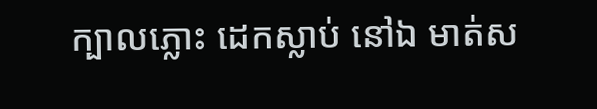ក្បាលភ្លោះ ដេកស្លាប់ នៅឯ មាត់ស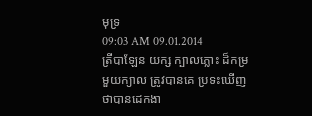មុទ្រ
09:03 AM 09.01.2014
ត្រីបាឡែន យក្ស ក្បាលភ្លោះ ដ៏កម្រ មួយក្យាល ត្រូវបានគេ ប្រទះឃើញ ថាបានដេកងា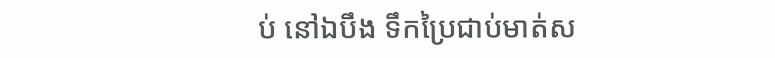ប់ នៅឯបឹង ទឹកប្រៃជាប់មាត់ស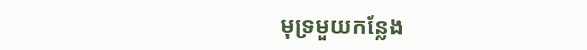មុទ្រមួយកន្លែង